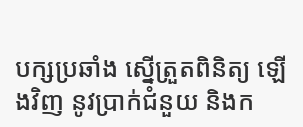បក្សប្រឆាំង ស្នើត្រួតពិនិត្យ ឡើងវិញ នូវប្រាក់ជំនួយ និងក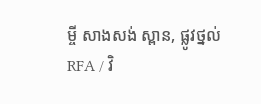ម្ចី សាងសង់ ស្ពាន, ផ្លូវថ្នល់
RFA / វិ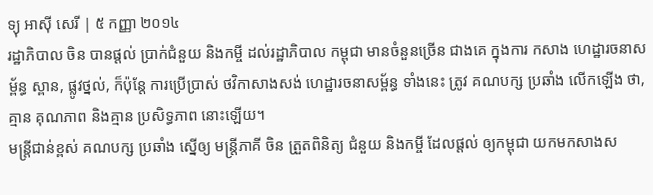ទ្យុ អាស៊ី សេរី | ៥ កញ្ញា ២០១៤
រដ្ឋាភិបាល ចិន បានផ្ដល់ ប្រាក់ជំនួយ និងកម្ចី ដល់រដ្ឋាភិបាល កម្ពុជា មានចំនួនច្រើន ជាងគេ ក្នុងការ កសាង ហេដ្ឋារចនាសម្ព័ន្ធ ស្ពាន, ផ្លូវថ្នល់, ក៏ប៉ុន្តែ ការប្រើប្រាស់ ថវិកាសាងសង់ ហេដ្ឋារចនាសម្ព័ន្ធ ទាំងនេះ ត្រូវ គណបក្ស ប្រឆាំង លើកឡើង ថា, គ្មាន គុណភាព និងគ្មាន ប្រសិទ្ធភាព នោះឡើយ។
មន្ត្រីជាន់ខ្ពស់ គណបក្ស ប្រឆាំង ស្នើឲ្យ មន្ត្រីភាគី ចិន ត្រួតពិនិត្យ ជំនួយ និងកម្ចី ដែលផ្ដល់ ឲ្យកម្ពុជា យកមកសាងស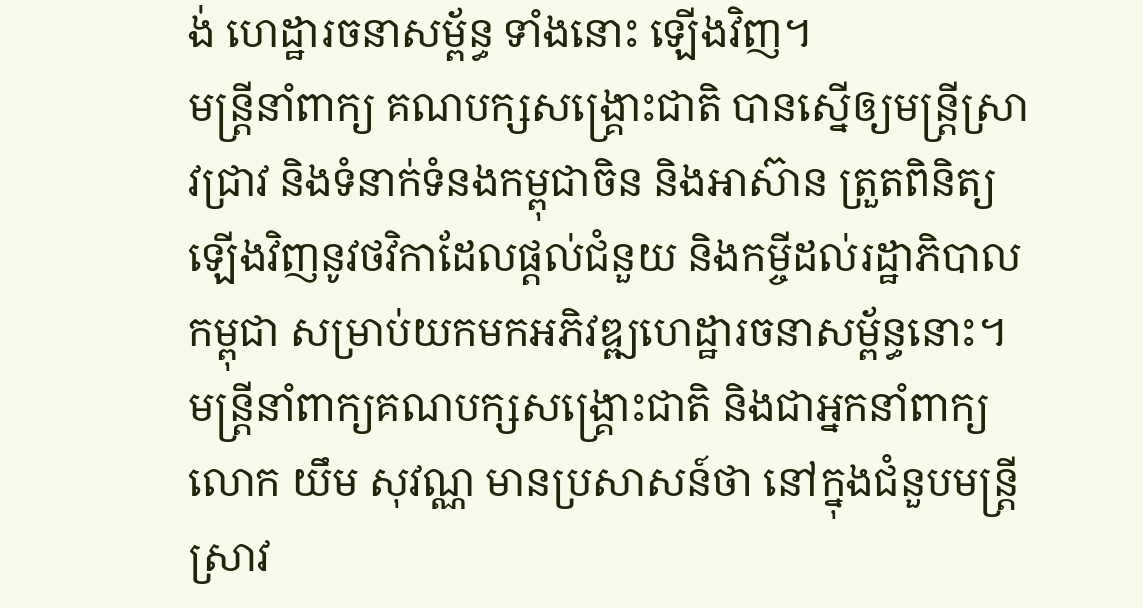ង់ ហេដ្ឋារចនាសម្ព័ន្ធ ទាំងនោះ ឡើងវិញ។
មន្ត្រីនាំពាក្យ គណបក្សសង្គ្រោះជាតិ បានស្នើឲ្យមន្ត្រីស្រាវជ្រាវ និងទំនាក់ទំនងកម្ពុជាចិន និងអាស៊ាន ត្រួតពិនិត្យឡើងវិញនូវថវិកាដែលផ្ដល់ជំនួយ និងកម្ចីដល់រដ្ឋាភិបាលកម្ពុជា សម្រាប់យកមកអភិវឌ្ឍហេដ្ឋារចនាសម្ព័ន្ធនោះ។
មន្ត្រីនាំពាក្យគណបក្សសង្គ្រោះជាតិ និងជាអ្នកនាំពាក្យ លោក យឹម សុវណ្ណ មានប្រសាសន៍ថា នៅក្នុងជំនួបមន្ត្រីស្រាវ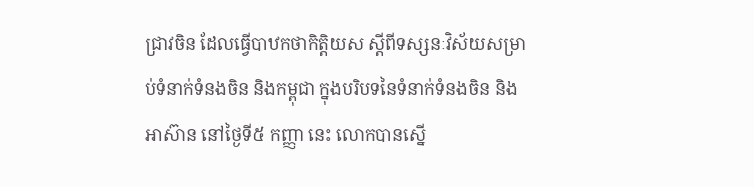ជ្រាវចិន ដែលធ្វើបាឋកថាកិត្តិយស ស្ដីពីទស្សនៈវិស័យសម្រាប់ទំនាក់ទំនងចិន និងកម្ពុជា ក្នុងបរិបទនៃទំនាក់ទំនងចិន និងអាស៊ាន នៅថ្ងៃទី៥ កញ្ញា នេះ លោកបានស្នើ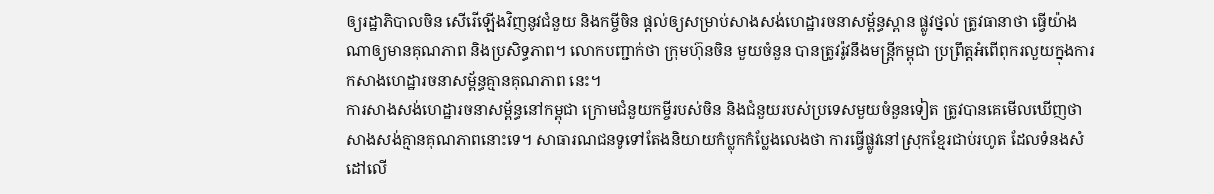ឲ្យរដ្ឋាភិបាលចិន សើរើឡើងវិញនូវជំនួយ និងកម្ចីចិន ផ្ដល់ឲ្យសម្រាប់សាងសង់ហេដ្ឋារចនាសម្ព័ន្ធស្ពាន ផ្លូវថ្នល់ ត្រូវធានាថា ធ្វើយ៉ាងណាឲ្យមានគុណភាព និងប្រសិទ្ធភាព។ លោកបញ្ជាក់ថា ក្រុមហ៊ុនចិន មួយចំនួន បានត្រូវរ៉ូវនឹងមន្ត្រីកម្ពុជា ប្រព្រឹត្តអំពើពុករលួយក្នុងការកសាងហេដ្ឋារចនាសម្ព័ន្ធគ្មានគុណភាព នេះ។
ការសាងសង់ហេដ្ឋារចនាសម្ព័ន្ធនៅកម្ពុជា ក្រោមជំនួយកម្ចីរបស់ចិន និងជំនួយរបស់ប្រទេសមួយចំនួនទៀត ត្រូវបានគេមើលឃើញថា សាងសង់គ្មានគុណភាពនោះទេ។ សាធារណជនទូទៅតែងនិយាយកំប្លុកកំប្លែងលេងថា ការធ្វើផ្លូវនៅស្រុកខ្មែរជាប់រហូត ដែលទំនងសំដៅលើ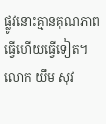ផ្លូវនោះគ្មានគុណភាព ធ្វើហើយធ្វើទៀត។
លោក យឹម សុវ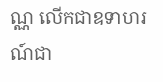ណ្ណ លើកជាឧទាហរណ៍ជា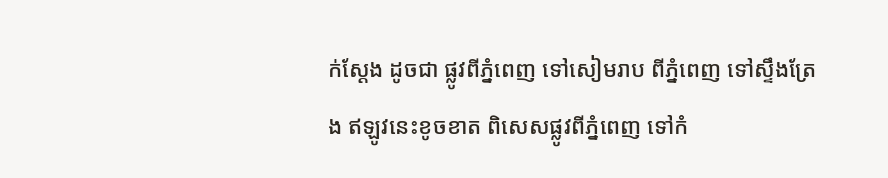ក់ស្ដែង ដូចជា ផ្លូវពីភ្នំពេញ ទៅសៀមរាប ពីភ្នំពេញ ទៅស្ទឹងត្រែង ឥឡូវនេះខូចខាត ពិសេសផ្លូវពីភ្នំពេញ ទៅកំ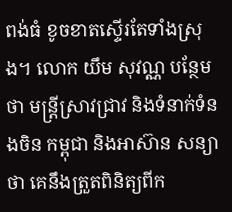ពង់ធំ ខូចខាតស្ទើរតែទាំងស្រុង។ លោក យឹម សុវណ្ណ បន្ថែមថា មន្ត្រីស្រាវជ្រាវ និងទំនាក់ទំនងចិន កម្ពុជា និងអាស៊ាន សន្យាថា គេនឹងត្រួតពិនិត្យពីក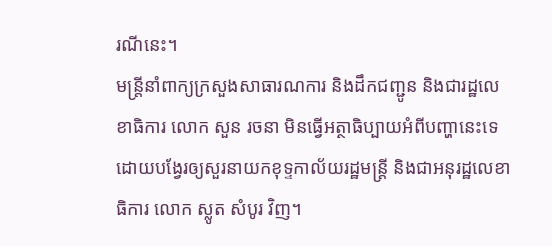រណីនេះ។
មន្ត្រីនាំពាក្យក្រសួងសាធារណការ និងដឹកជញ្ជូន និងជារដ្ឋលេខាធិការ លោក សួន រចនា មិនធ្វើអត្ថាធិប្បាយអំពីបញ្ហានេះទេ ដោយបង្វែរឲ្យសួរនាយកខុទ្ទកាល័យរដ្ឋមន្ត្រី និងជាអនុរដ្ឋលេខាធិការ លោក ស្លូត សំបូរ វិញ។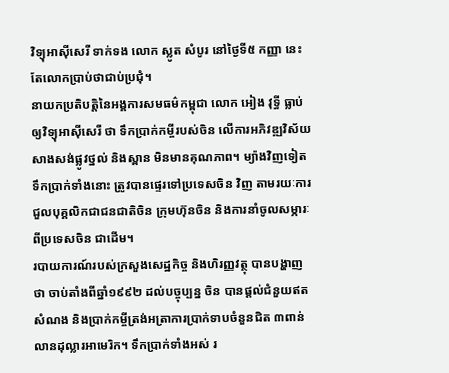វិទ្យុអាស៊ីសេរី ទាក់ទង លោក ស្លូត សំបូរ នៅថ្ងៃទី៥ កញ្ញា នេះ តែលោកប្រាប់ថាជាប់ប្រជុំ។
នាយកប្រតិបត្តិនៃអង្គការសមធម៌កម្ពុជា លោក អៀង វុទ្ធី ធ្លាប់ឲ្យវិទ្យុអាស៊ីសេរី ថា ទឹកប្រាក់កម្ចីរបស់ចិន លើការអភិវឌ្ឍវិស័យសាងសង់ផ្លូវថ្នល់ និងស្ពាន មិនមានគុណភាព។ ម្យ៉ាងវិញទៀត ទឹកប្រាក់ទាំងនោះ ត្រូវបានផ្ទេរទៅប្រទេសចិន វិញ តាមរយៈការជួលបុគ្គលិកជាជនជាតិចិន ក្រុមហ៊ុនចិន និងការនាំចូលសម្ភារៈពីប្រទេសចិន ជាដើម។
របាយការណ៍របស់ក្រសួងសេដ្ឋកិច្ច និងហិរញ្ញវត្ថុ បានបង្ហាញថា ចាប់តាំងពីឆ្នាំ១៩៩២ ដល់បច្ចុប្បន្ន ចិន បានផ្ដល់ជំនួយឥតសំណង និងប្រាក់កម្ចីត្រង់អត្រាការប្រាក់ទាបចំនួនជិត ៣ពាន់លានដុល្លារអាមេរិក។ ទឹកប្រាក់ទាំងអស់ រ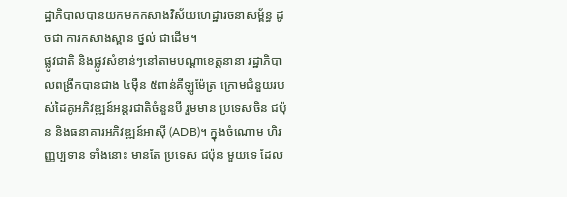ដ្ឋាភិបាលបានយកមកកសាងវិស័យហេដ្ឋារចនាសម្ព័ន្ធ ដូចជា ការកសាងស្ពាន ថ្នល់ ជាដើម។
ផ្លូវជាតិ និងផ្លូវសំខាន់ៗនៅតាមបណ្ដាខេត្តនានា រដ្ឋាភិបាលពង្រីកបានជាង ៤ម៉ឺន ៥ពាន់គីឡូម៉ែត្រ ក្រោមជំនួយរបស់ដៃគូអភិវឌ្ឍន៍អន្តរជាតិចំនួនបី រួមមាន ប្រទេសចិន ជប៉ុន និងធនាគារអភិវឌ្ឍន៍អាស៊ី (ADB)។ ក្នុងចំណោម ហិរញ្ញប្បទាន ទាំងនោះ មានតែ ប្រទេស ជប៉ុន មួយទេ ដែល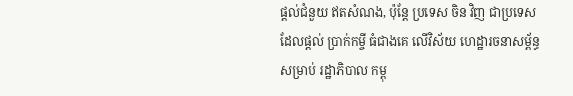ផ្ដល់ជំនួយ ឥតសំណង, ប៉ុន្តែ ប្រទេស ចិន វិញ ជាប្រទេស ដែលផ្ដល់ ប្រាក់កម្ចី ធំជាងគេ លើវិស័យ ហេដ្ឋារចនាសម្ព័ន្ធ សម្រាប់ រដ្ឋាភិបាល កម្ពុ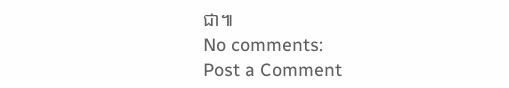ជា៕
No comments:
Post a Comment